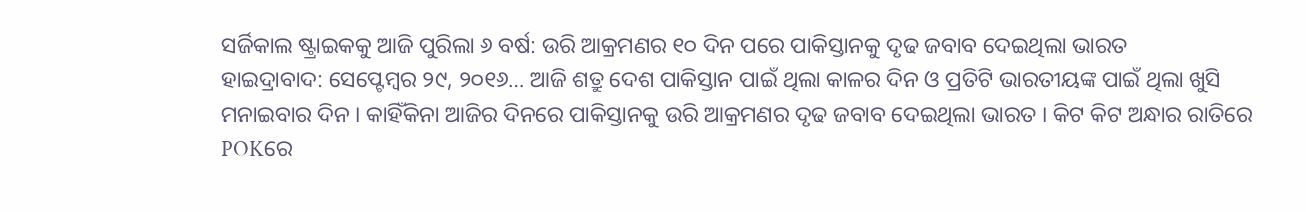ସର୍ଜିକାଲ ଷ୍ଟ୍ରାଇକକୁ ଆଜି ପୁରିଲା ୬ ବର୍ଷ: ଉରି ଆକ୍ରମଣର ୧୦ ଦିନ ପରେ ପାକିସ୍ତାନକୁ ଦୃଢ ଜବାବ ଦେଇଥିଲା ଭାରତ
ହାଇଦ୍ରାବାଦ: ସେପ୍ଟେମ୍ବର ୨୯, ୨୦୧୬… ଆଜି ଶତ୍ରୁ ଦେଶ ପାକିସ୍ତାନ ପାଇଁ ଥିଲା କାଳର ଦିନ ଓ ପ୍ରତିଟି ଭାରତୀୟଙ୍କ ପାଇଁ ଥିଲା ଖୁସି ମନାଇବାର ଦିନ । କାହିଁକିନା ଆଜିର ଦିନରେ ପାକିସ୍ତାନକୁ ଉରି ଆକ୍ରମଣର ଦୃଢ ଜବାବ ଦେଇଥିଲା ଭାରତ । କିଟ କିଟ ଅନ୍ଧାର ରାତିରେ POKରେ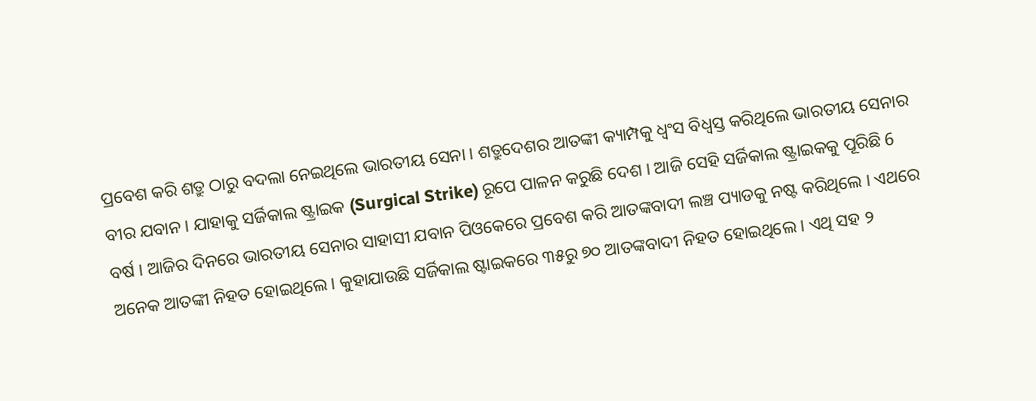ପ୍ରବେଶ କରି ଶତ୍ରୁ ଠାରୁ ବଦଲା ନେଇଥିଲେ ଭାରତୀୟ ସେନା । ଶତ୍ରୁଦେଶର ଆତଙ୍କୀ କ୍ୟାମ୍ପକୁ ଧ୍ବଂସ ବିଧ୍ବସ୍ତ କରିଥିଲେ ଭାରତୀୟ ସେନାର ବୀର ଯବାନ । ଯାହାକୁ ସର୍ଜିକାଲ ଷ୍ଟ୍ରାଇକ (Surgical Strike) ରୂପେ ପାଳନ କରୁଛି ଦେଶ । ଆଜି ସେହି ସର୍ଜିକାଲ ଷ୍ଟ୍ରାଇକକୁ ପୂରିଛି 6 ବର୍ଷ । ଆଜିର ଦିନରେ ଭାରତୀୟ ସେନାର ସାହାସୀ ଯବାନ ପିଓକେରେ ପ୍ରବେଶ କରି ଆତଙ୍କବାଦୀ ଲଞ୍ଚ ପ୍ୟାଡକୁ ନଷ୍ଟ କରିଥିଲେ । ଏଥରେ ଅନେକ ଆତଙ୍କୀ ନିହତ ହୋଇଥିଲେ । କୁହାଯାଉଛି ସର୍ଜିକାଲ ଷ୍ଟାଇକରେ ୩୫ରୁ ୭୦ ଆତଙ୍କବାଦୀ ନିହତ ହୋଇଥିଲେ । ଏଥି ସହ ୨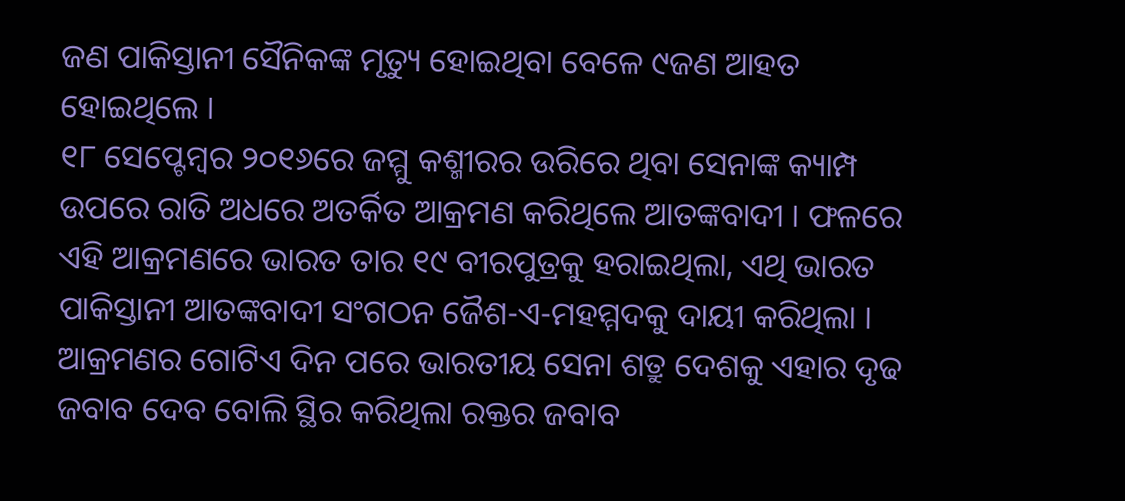ଜଣ ପାକିସ୍ତାନୀ ସୈନିକଙ୍କ ମୃତ୍ୟୁ ହୋଇଥିବା ବେଳେ ୯ଜଣ ଆହତ ହୋଇଥିଲେ ।
୧୮ ସେପ୍ଟେମ୍ବର ୨୦୧୬ରେ ଜମ୍ମୁ କଶ୍ମୀରର ଉରିରେ ଥିବା ସେନାଙ୍କ କ୍ୟାମ୍ପ ଉପରେ ରାତି ଅଧରେ ଅତର୍କିତ ଆକ୍ରମଣ କରିଥିଲେ ଆତଙ୍କବାଦୀ । ଫଳରେ ଏହି ଆକ୍ରମଣରେ ଭାରତ ତାର ୧୯ ବୀରପୁତ୍ରକୁ ହରାଇଥିଲା, ଏଥି ଭାରତ ପାକିସ୍ତାନୀ ଆତଙ୍କବାଦୀ ସଂଗଠନ ଜୈଶ-ଏ-ମହମ୍ମଦକୁ ଦାୟୀ କରିଥିଲା । ଆକ୍ରମଣର ଗୋଟିଏ ଦିନ ପରେ ଭାରତୀୟ ସେନା ଶତ୍ରୁ ଦେଶକୁ ଏହାର ଦୃଢ ଜବାବ ଦେବ ବୋଲି ସ୍ଥିର କରିଥିଲା ରକ୍ତର ଜବାବ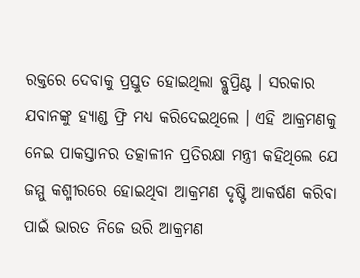ରକ୍ତରେ ଦେବାକୁ ପ୍ରସ୍ତୁତ ହୋଇଥିଲା ବ୍ଲୁପ୍ରିଣ୍ଟ । ସରକାର ଯବାନଙ୍କୁ ହ୍ୟାଣ୍ଡ ଫ୍ରି ମଧ୍ୟ କରିଦେଇଥିଲେ । ଏହି ଆକ୍ରମଣକୁ ନେଇ ପାକସ୍ତାନର ତତ୍କାଳୀନ ପ୍ରତିରକ୍ଷା ମନ୍ତ୍ରୀ କହିଥିଲେ ଯେ ଜମ୍ମୁ କଶ୍ମୀରରେ ହୋଇଥିବା ଆକ୍ରମଣ ଦୃଷ୍ଟି ଆକର୍ଷଣ କରିବା ପାଇଁ ଭାରତ ନିଜେ ଉରି ଆକ୍ରମଣ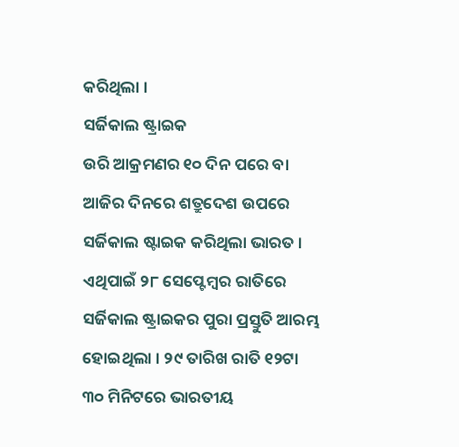କରିଥିଲା ।
ସର୍ଜିକାଲ ଷ୍ଟ୍ରାଇକ
ଉରି ଆକ୍ରମଣର ୧୦ ଦିନ ପରେ ବା ଆଜିର ଦିନରେ ଶତ୍ରୁଦେଶ ଉପରେ ସର୍ଜିକାଲ ଷ୍ଟାଇକ କରିଥିଲା ଭାରତ । ଏଥିପାଇଁ ୨୮ ସେପ୍ଟେମ୍ବର ରାତିରେ ସର୍ଜିକାଲ ଷ୍ଟ୍ରାଇକର ପୁରା ପ୍ରସ୍ତୁତି ଆରମ୍ଭ ହୋଇଥିଲା । ୨୯ ତାରିଖ ରାତି ୧୨ଟା ୩୦ ମିନିଟରେ ଭାରତୀୟ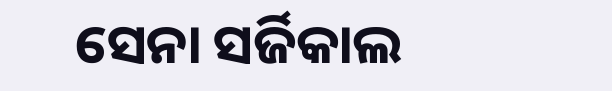ସେନା ସର୍ଜିକାଲ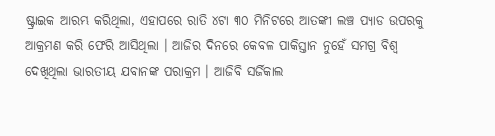ଷ୍ଟ୍ରାଇକ ଆରମ୍ଭ କରିଥିଲା, ଏହାପରେ ରାତି ୪ଟା ୩୦ ମିନିଟରେ ଆତଙ୍କୀ ଲଞ୍ଚ ପ୍ୟାଡ ଉପରକୁ ଆକ୍ରମଣ କରି ଫେରି ଆସିଥିଲା । ଆଜିର ଦିନରେ କେବଳ ପାକିସ୍ତାନ ନୁହେଁ ସମଗ୍ର ବିଶ୍ବ ଦେଖିଥିଲା ଭାରତୀୟ ଯବାନଙ୍କ ପରାକ୍ରମ । ଆଜିବି ସର୍ଜିକାଲ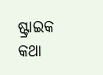ଷ୍ଟ୍ରାଇକ କଥା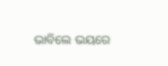ଭାବିଲେ ଭୟରେ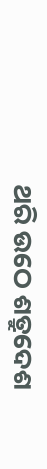ଥରି ଉଠେ ଶତ୍ରୁଦେଶ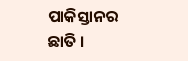ପାକିସ୍ତାନର ଛାତି ।